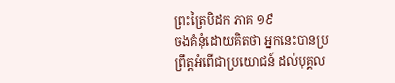ព្រះត្រៃបិដក ភាគ ១៩
ចងគំនុំដោយគិតថា អ្នកនេះបានប្រព្រឹត្តអំពើជាប្រយោជន៍ ដល់បុគ្គល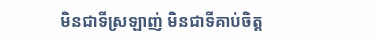មិនជាទីស្រឡាញ់ មិនជាទីគាប់ចិត្ត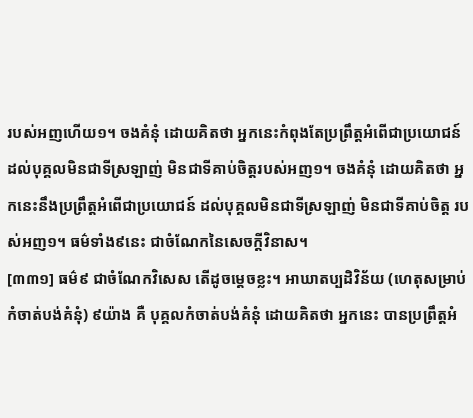របស់អញហើយ១។ ចងគំនុំ ដោយគិតថា អ្នកនេះកំពុងតែប្រព្រឹត្តអំពើជាប្រយោជន៍ ដល់បុគ្គលមិនជាទីស្រឡាញ់ មិនជាទីគាប់ចិត្តរបស់អញ១។ ចងគំនុំ ដោយគិតថា អ្នកនេះនឹងប្រព្រឹត្តអំពើជាប្រយោជន៍ ដល់បុគ្គលមិនជាទីស្រឡាញ់ មិនជាទីគាប់ចិត្ត របស់អញ១។ ធម៌ទាំង៩នេះ ជាចំណែកនៃសេចក្តីវិនាស។
[៣៣១] ធម៌៩ ជាចំណែកវិសេស តើដូចម្តេចខ្លះ។ អាឃាតប្បដិវិន័យ (ហេតុសម្រាប់កំចាត់បង់គំនុំ) ៩យ៉ាង គឺ បុគ្គលកំចាត់បង់គំនុំ ដោយគិតថា អ្នកនេះ បានប្រព្រឹត្តអំ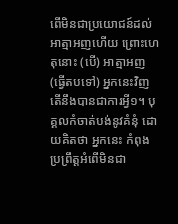ពើមិនជាប្រយោជន៍ដល់អាត្មាអញហើយ ព្រោះហេតុនោះ (បើ) អាត្មាអញ (ធ្វើតបទៅ) អ្នកនេះវិញ តើនឹងបានជាការអ្វី១។ បុគ្គលកំចាត់បង់នូវគំនុំ ដោយគិតថា អ្នកនេះ កំពុងប្រព្រឹត្តអំពើមិនជា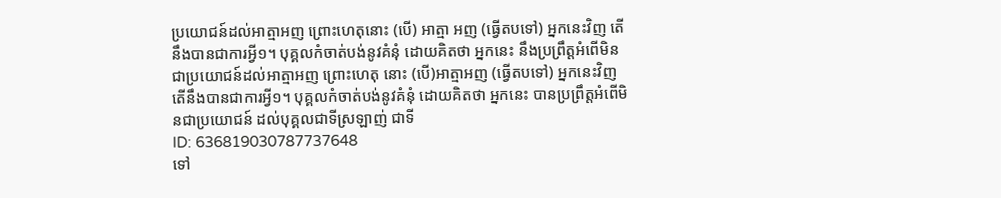ប្រយោជន៍ដល់អាត្មាអញ ព្រោះហេតុនោះ (បើ) អាត្មា អញ (ធ្វើតបទៅ) អ្នកនេះវិញ តើនឹងបានជាការអ្វី១។ បុគ្គលកំចាត់បង់នូវគំនុំ ដោយគិតថា អ្នកនេះ នឹងប្រព្រឹត្តអំពើមិនជាប្រយោជន៍ដល់អាត្មាអញ ព្រោះហេតុ នោះ (បើ)អាត្មាអញ (ធ្វើតបទៅ) អ្នកនេះវិញ តើនឹងបានជាការអ្វី១។ បុគ្គលកំចាត់បង់នូវគំនុំ ដោយគិតថា អ្នកនេះ បានប្រព្រឹត្តអំពើមិនជាប្រយោជន៍ ដល់បុគ្គលជាទីស្រឡាញ់ ជាទី
ID: 636819030787737648
ទៅ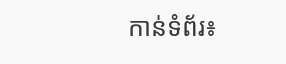កាន់ទំព័រ៖